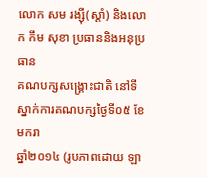លោក សម រង្ស៊ី(ស្ដាំ) និងលោក កឹម សុខា ប្រធាននិងអនុប្រធាន
គណបក្សសង្គ្រោះជាតិ នៅទីស្នាក់ការគណបក្សថ្ងៃទី០៥ ខែមករា
ឆ្នាំ២០១៤ (រូបភាពដោយ ឡា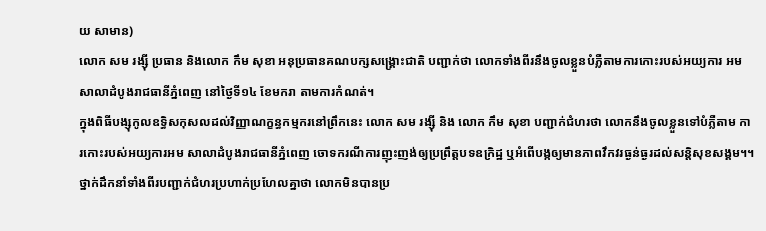យ សាមាន)
លោក សម រង្ស៊ី ប្រធាន និងលោក កឹម សុខា អនុប្រធានគណបក្សសង្គ្រោះជាតិ បញ្ជាក់ថា លោកទាំងពីរនឹងចូលខ្លួនបំភ្លឺតាមការកោះរបស់អយ្យការ អមសាលាដំបូងរាជធានីភ្នំពេញ នៅថ្ងៃទី១៤ ខែមករា តាមការកំណត់។
ក្នុងពិធីបង្សុកូលឧទ្ធិសកុសលដល់វិញ្ញាណក្ខន្ធកម្មករនៅព្រឹកនេះ លោក សម រង្ស៊ី និង លោក កឹម សុខា បញ្ជាក់ជំហរថា លោកនឹងចូលខ្លួនទៅបំភ្លឺតាម ការកោះរបស់អយ្យការអម សាលាដំបូងរាជធានីភ្នំពេញ ចោទករណីការញុះញង់ឲ្យប្រព្រឹត្តបទឧក្រិដ្ឋ ឬអំពើបង្កឲ្យមានភាពវឹកវរធ្ងន់ធ្ងរដល់សន្តិសុខសង្គម។។ ថ្នាក់ដឹកនាំទាំងពីរបញ្ជាក់ជំហរប្រហាក់ប្រហែលគ្នាថា លោកមិនបានប្រ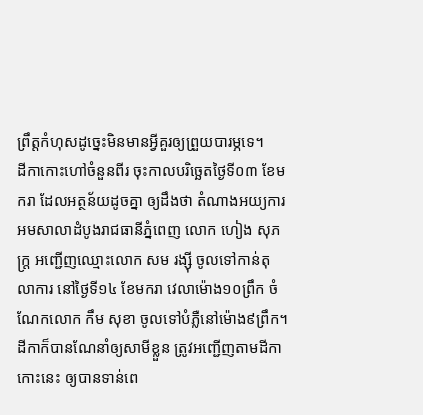ព្រឹត្តកំហុសដូច្នេះមិនមានអ្វីគួរឲ្យព្រួយបារម្ភទេ។
ដីកាកោះហៅចំនួនពីរ ចុះកាលបរិច្ឆេតថ្ងៃទី០៣ ខែមករា ដែលអត្ថន័យដូចគ្នា ឲ្យដឹងថា តំណាងអយ្យការអមសាលាដំបូងរាជធានីភ្នំពេញ លោក ហៀង សុភក្ត្រ អញ្ជើញឈ្មោះលោក សម រង្ស៊ី ចូលទៅកាន់តុលាការ នៅថ្ងៃទី១៤ ខែមករា វេលាម៉ោង១០ព្រឹក ចំណែកលោក កឹម សុខា ចូលទៅបំភ្លឺនៅម៉ោង៩ព្រឹក។
ដីកាក៏បានណែនាំឲ្យសាមីខ្លួន ត្រូវអញ្ជើញតាមដីកាកោះនេះ ឲ្យបានទាន់ពេ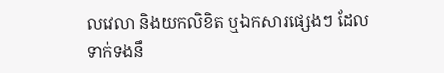លវេលា និងយកលិខិត ឬឯកសារផ្សេងៗ ដែលទាក់ទងនឹ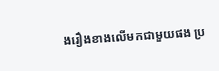ងរឿងខាងលើមកជាមួយផង ប្រ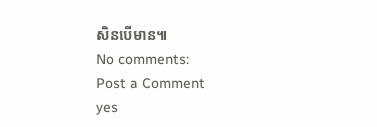សិនបើមាន៕
No comments:
Post a Comment
yes